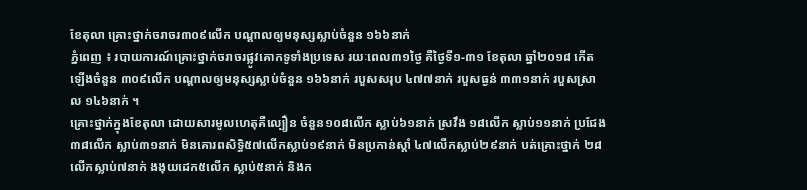ខែតុលា គ្រោះថ្នាក់ចរាចរ៣០៩លើក បណ្តាលឲ្យមនុស្សស្លាប់ចំនួន ១៦៦នាក់
ភ្នំពេញ ៖ របាយការណ៍គ្រោះថ្នាក់ចរាចរផ្លូវគោកទូទាំងប្រទេស រយៈពេល៣១ថ្ងៃ គឺថ្ងៃទី១-៣១ ខែតុលា ឆ្នាំ២០១៨ កើតឡើងចំនួន ៣០៩លើក បណ្តាលឲ្យមនុស្សស្លាប់ចំនួន ១៦៦នាក់ របួសសរុប ៤៧៧នាក់ របួសធ្ងន់ ៣៣១នាក់ របួសស្រាល ១៤៦នាក់ ។
គ្រោះថ្នាក់ក្នុងខែតុលា ដោយសារមូលហេតុគឺល្បឿន ចំនួន១០៨លើក ស្លាប់៦១នាក់ ស្រវឹង ១៨លើក ស្លាប់១១នាក់ ប្រជែង៣៨លើក ស្លាប់៣១នាក់ មិនគោរពសិទ្ធិ៥៧លើកស្លាប់១៩នាក់ មិនប្រកាន់ស្តាំ ៤៧លើកស្លាប់២៩នាក់ បត់គ្រោះថ្នាក់ ២៨លើកស្លាប់៧នាក់ ងងុយដេក៥លើក ស្លាប់៥នាក់ និងក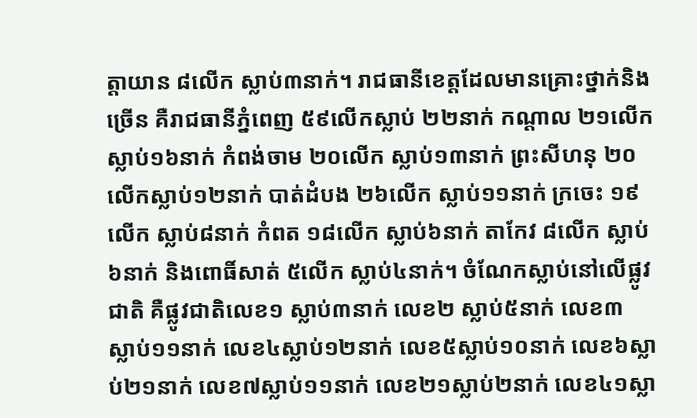ត្តាយាន ៨លើក ស្លាប់៣នាក់។ រាជធានីខេត្តដែលមានគ្រោះថ្នាក់និងច្រើន គឺរាជធានីភ្នំពេញ ៥៩លើកស្លាប់ ២២នាក់ កណ្តាល ២១លើក ស្លាប់១៦នាក់ កំពង់ចាម ២០លើក ស្លាប់១៣នាក់ ព្រះសីហនុ ២០លើកស្លាប់១២នាក់ បាត់ដំបង ២៦លើក ស្លាប់១១នាក់ ក្រចេះ ១៩លើក ស្លាប់៨នាក់ កំពត ១៨លើក ស្លាប់៦នាក់ តាកែវ ៨លើក ស្លាប់៦នាក់ និងពោធិ៍សាត់ ៥លើក ស្លាប់៤នាក់។ ចំណែកស្លាប់នៅលើផ្លូវជាតិ គឺផ្លូវជាតិលេខ១ ស្លាប់៣នាក់ លេខ២ ស្លាប់៥នាក់ លេខ៣ ស្លាប់១១នាក់ លេខ៤ស្លាប់១២នាក់ លេខ៥ស្លាប់១០នាក់ លេខ៦ស្លាប់២១នាក់ លេខ៧ស្លាប់១១នាក់ លេខ២១ស្លាប់២នាក់ លេខ៤១ស្លា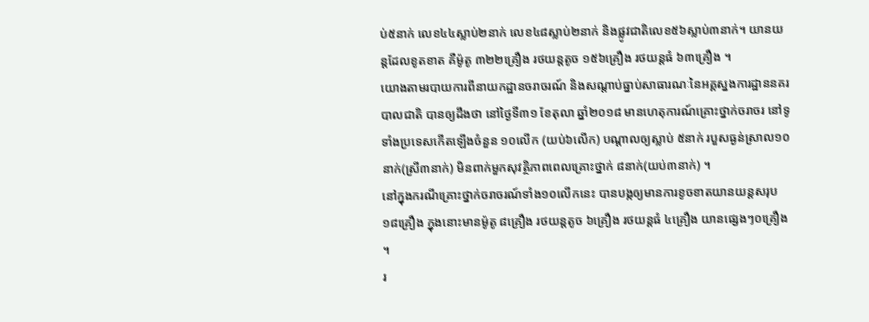ប់៥នាក់ លេខ៤៤ស្លាប់២នាក់ លេខ៤៨ស្លាប់២នាក់ និងផ្លូវជាតិលេខ៥៦ស្លាប់៣នាក់។ យានយន្តដែលខូតខាត គឺម៉ូតូ ៣២២គ្រឿង រថយន្តតូច ១៥៦គ្រឿង រថយន្តធំ ៦៣គ្រឿង ។
យោងតាមរបាយការពីនាយកដ្ឋានចរាចរណ៍ និងសណ្តាប់ធ្នាប់សាធារណៈនៃអគ្គស្នងការដ្ឋាននគរបាលជាតិ បានឲ្យដឹងថា នៅថ្ងៃទី៣១ ខែតុលា ឆ្នាំ២០១៨ មានហេតុការណ៍គ្រោះថ្នាក់ចរាចរ នៅទូទាំងប្រទេសកើតឡើងចំនួន ១០លើក (យប់៦លើក) បណ្តាលឲ្យស្លាប់ ៥នាក់ របួសធ្ងន់ស្រាល១០នាក់(ស្រី៣នាក់) មិនពាក់មួកសុវត្ថិភាពពេលគ្រោះថ្នាក់ ៨នាក់(យប់៣នាក់) ។
នៅក្នុងករណីគ្រោះថ្នាក់ចរាចរណ៍ទាំង១០លើកនេះ បានបង្កឲ្យមានការខូចខាតយានយន្តសរុប ១៨គ្រឿង ក្នុងនោះមានម៉ូតូ ៨គ្រឿង រថយន្តតូច ៦គ្រឿង រថយន្តធំ ៤គ្រឿង យានផ្សេងៗ០គ្រឿង ។
រ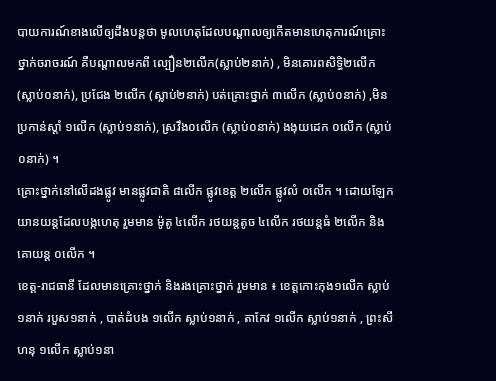បាយការណ៍ខាងលើឲ្យដឹងបន្តថា មូលហេតុដែលបណ្តាលឲ្យកើតមានហេតុការណ៍គ្រោះថ្នាក់ចរាចរណ៍ គឺបណ្តាលមកពី ល្បឿន២លើក(ស្លាប់២នាក់) , មិនគោរពសិទ្ធិ២លើក(ស្លាប់០នាក់), ប្រជែង ២លើក (ស្លាប់២នាក់) បត់គ្រោះថ្នាក់ ៣លើក (ស្លាប់០នាក់) ,មិនប្រកាន់ស្តាំ ១លើក (ស្លាប់១នាក់), ស្រវឹង០លើក (ស្លាប់០នាក់) ងងុយដេក ០លើក (ស្លាប់០នាក់) ។
គ្រោះថ្នាក់នៅលើដងផ្លូវ មានផ្លូវជាតិ ៨លើក ផ្លូវខេត្ត ២លើក ផ្លូវលំ ០លើក ។ ដោយឡែកយានយន្តដែលបង្កហេតុ រួមមាន ម៉ូតូ ៤លើក រថយន្តតូច ៤លើក រថយន្តធំ ២លើក និងគោយន្ត ០លើក ។
ខេត្ត-រាជធានី ដែលមានគ្រោះថ្នាក់ និងរងគ្រោះថ្នាក់ រួមមាន ៖ ខេត្តកោះកុង១លើក ស្លាប់១នាក់ របួស១នាក់ , បាត់ដំបង ១លើក ស្លាប់១នាក់ , តាកែវ ១លើក ស្លាប់១នាក់ , ព្រះសីហនុ ១លើក ស្លាប់១នា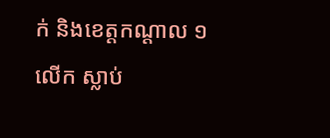ក់ និងខេត្តកណ្តាល ១លើក ស្លាប់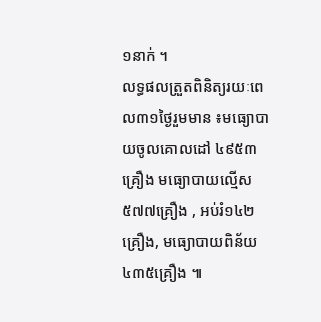១នាក់ ។
លទ្ធផលត្រួតពិនិត្យរយៈពេល៣១ថ្ងៃរួមមាន ៖មធ្យោបាយចូលគោលដៅ ៤៩៥៣គ្រឿង មធ្យោបាយល្មើស ៥៧៧គ្រឿង , អប់រំ១៤២គ្រឿង, មធ្យោបាយពិន័យ ៤៣៥គ្រឿង ៕